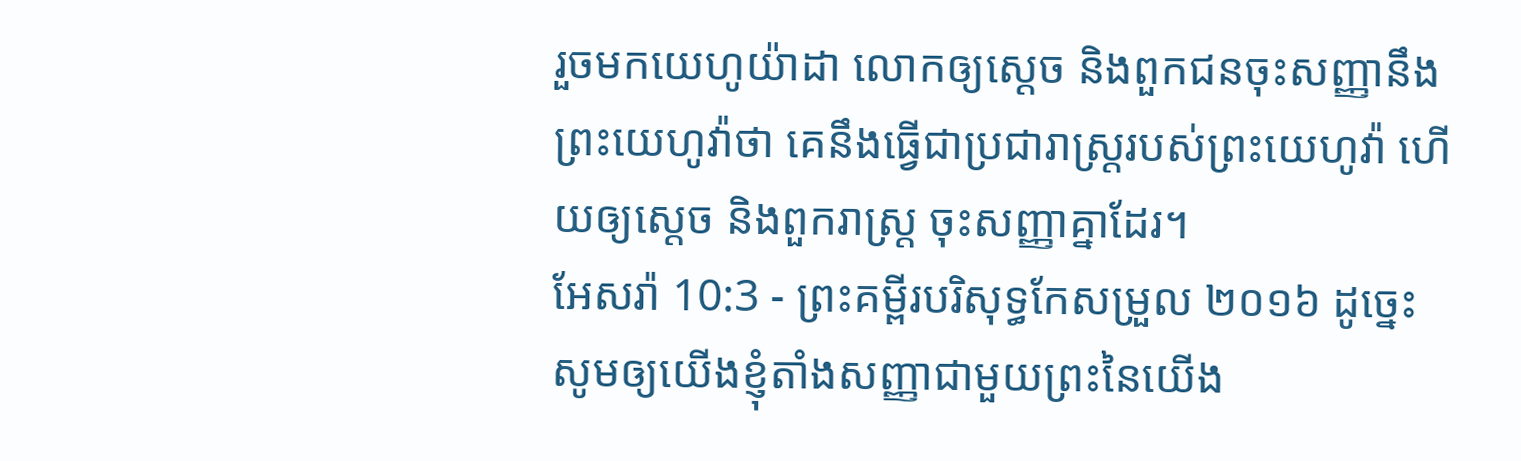រួចមកយេហូយ៉ាដា លោកឲ្យស្ដេច និងពួកជនចុះសញ្ញានឹងព្រះយេហូវ៉ាថា គេនឹងធ្វើជាប្រជារាស្ត្ររបស់ព្រះយេហូវ៉ា ហើយឲ្យស្ដេច និងពួករាស្ត្រ ចុះសញ្ញាគ្នាដែរ។
អែសរ៉ា 10:3 - ព្រះគម្ពីរបរិសុទ្ធកែសម្រួល ២០១៦ ដូច្នេះ សូមឲ្យយើងខ្ញុំតាំងសញ្ញាជាមួយព្រះនៃយើង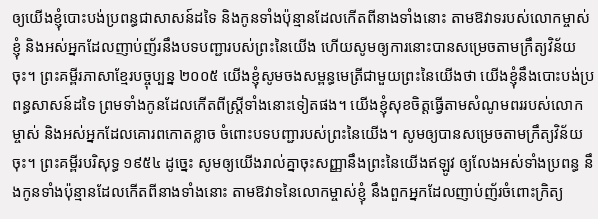ឲ្យយើងខ្ញុំបោះបង់ប្រពន្ធជាសាសន៍ដទៃ និងកូនទាំងប៉ុន្មានដែលកើតពីនាងទាំងនោះ តាមឱវាទរបស់លោកម្ចាស់ខ្ញុំ និងអស់អ្នកដែលញាប់ញ័រនឹងបទបញ្ជារបស់ព្រះនៃយើង ហើយសូមឲ្យការនោះបានសម្រេចតាមក្រឹត្យវិន័យចុះ។ ព្រះគម្ពីរភាសាខ្មែរបច្ចុប្បន្ន ២០០៥ យើងខ្ញុំសូមចងសម្ពន្ធមេត្រីជាមួយព្រះនៃយើងថា យើងខ្ញុំនឹងបោះបង់ប្រពន្ធសាសន៍ដទៃ ព្រមទាំងកូនដែលកើតពីស្ត្រីទាំងនោះទៀតផង។ យើងខ្ញុំសុខចិត្តធ្វើតាមសំណូមពររបស់លោកម្ចាស់ និងអស់អ្នកដែលគោរពកោតខ្លាច ចំពោះបទបញ្ជារបស់ព្រះនៃយើង។ សូមឲ្យបានសម្រេចតាមក្រឹត្យវិន័យចុះ។ ព្រះគម្ពីរបរិសុទ្ធ ១៩៥៤ ដូច្នេះ សូមឲ្យយើងរាល់គ្នាចុះសញ្ញានឹងព្រះនៃយើងឥឡូវ ឲ្យលែងអស់ទាំងប្រពន្ធ នឹងកូនទាំងប៉ុន្មានដែលកើតពីនាងទាំងនោះ តាមឱវាទនៃលោកម្ចាស់ខ្ញុំ នឹងពួកអ្នកដែលញាប់ញ័រចំពោះក្រិត្យ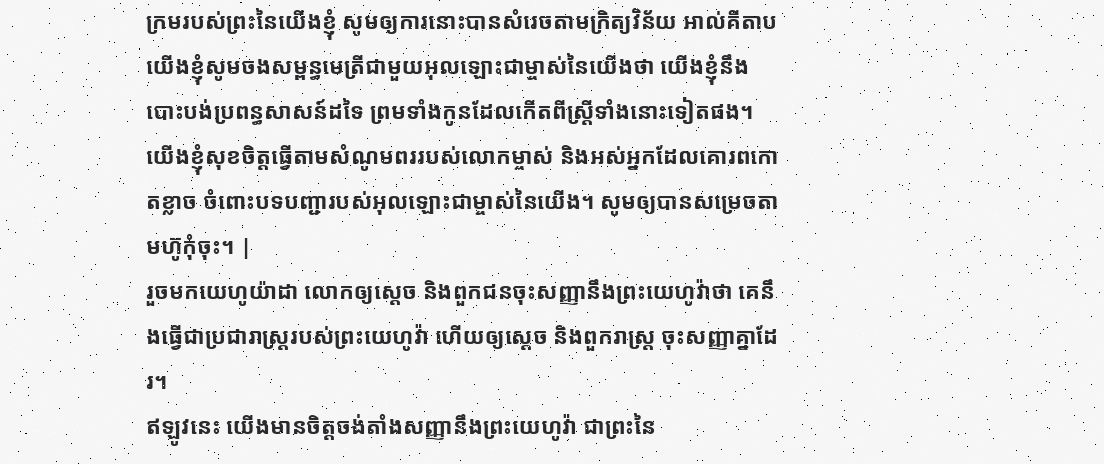ក្រមរបស់ព្រះនៃយើងខ្ញុំ សូមឲ្យការនោះបានសំរេចតាមក្រិត្យវិន័យ អាល់គីតាប យើងខ្ញុំសូមចងសម្ពន្ធមេត្រីជាមួយអុលឡោះជាម្ចាស់នៃយើងថា យើងខ្ញុំនឹងបោះបង់ប្រពន្ធសាសន៍ដទៃ ព្រមទាំងកូនដែលកើតពីស្ត្រីទាំងនោះទៀតផង។ យើងខ្ញុំសុខចិត្តធ្វើតាមសំណូមពររបស់លោកម្ចាស់ និងអស់អ្នកដែលគោរពកោតខ្លាច ចំពោះបទបញ្ជារបស់អុលឡោះជាម្ចាស់នៃយើង។ សូមឲ្យបានសម្រេចតាមហ៊ូកុំចុះ។ |
រួចមកយេហូយ៉ាដា លោកឲ្យស្ដេច និងពួកជនចុះសញ្ញានឹងព្រះយេហូវ៉ាថា គេនឹងធ្វើជាប្រជារាស្ត្ររបស់ព្រះយេហូវ៉ា ហើយឲ្យស្ដេច និងពួករាស្ត្រ ចុះសញ្ញាគ្នាដែរ។
ឥឡូវនេះ យើងមានចិត្តចង់តាំងសញ្ញានឹងព្រះយេហូវ៉ា ជាព្រះនៃ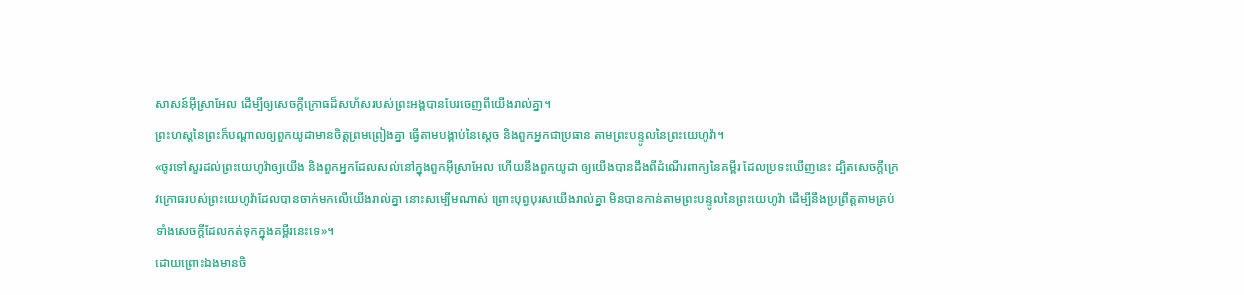សាសន៍អ៊ីស្រាអែល ដើម្បីឲ្យសេចក្ដីក្រោធដ៏សហ័សរបស់ព្រះអង្គបានបែរចេញពីយើងរាល់គ្នា។
ព្រះហស្តនៃព្រះក៏បណ្ដាលឲ្យពួកយូដាមានចិត្តព្រមព្រៀងគ្នា ធ្វើតាមបង្គាប់នៃស្តេច និងពួកអ្នកជាប្រធាន តាមព្រះបន្ទូលនៃព្រះយេហូវ៉ា។
«ចូរទៅសួរដល់ព្រះយេហូវ៉ាឲ្យយើង និងពួកអ្នកដែលសល់នៅក្នុងពួកអ៊ីស្រាអែល ហើយនឹងពួកយូដា ឲ្យយើងបានដឹងពីដំណើរពាក្យនៃគម្ពីរ ដែលប្រទះឃើញនេះ ដ្បិតសេចក្ដីក្រេវក្រោធរបស់ព្រះយេហូវ៉ាដែលបានចាក់មកលើយើងរាល់គ្នា នោះសម្បើមណាស់ ព្រោះបុព្វបុរសយើងរាល់គ្នា មិនបានកាន់តាមព្រះបន្ទូលនៃព្រះយេហូវ៉ា ដើម្បីនឹងប្រព្រឹត្តតាមគ្រប់ទាំងសេចក្ដីដែលកត់ទុកក្នុងគម្ពីរនេះទេ»។
ដោយព្រោះឯងមានចិ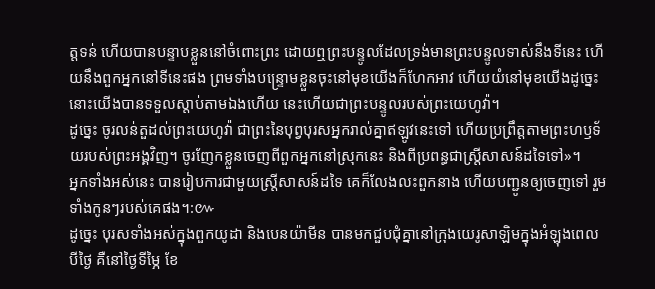ត្តទន់ ហើយបានបន្ទាបខ្លួននៅចំពោះព្រះ ដោយឮព្រះបន្ទូលដែលទ្រង់មានព្រះបន្ទូលទាស់នឹងទីនេះ ហើយនឹងពួកអ្នកនៅទីនេះផង ព្រមទាំងបន្ទ្រោមខ្លួនចុះនៅមុខយើងក៏ហែកអាវ ហើយយំនៅមុខយើងដូច្នេះ នោះយើងបានទទួលស្តាប់តាមឯងហើយ នេះហើយជាព្រះបន្ទូលរបស់ព្រះយេហូវ៉ា។
ដូច្នេះ ចូរលន់តួដល់ព្រះយេហូវ៉ា ជាព្រះនៃបុព្វបុរសអ្នករាល់គ្នាឥឡូវនេះទៅ ហើយប្រព្រឹត្តតាមព្រះហឫទ័យរបស់ព្រះអង្គវិញ។ ចូរញែកខ្លួនចេញពីពួកអ្នកនៅស្រុកនេះ និងពីប្រពន្ធជាស្ត្រីសាសន៍ដទៃទៅ»។
អ្នកទាំងអស់នេះ បានរៀបការជាមួយស្ត្រីសាសន៍ដទៃ គេក៏លែងលះពួកនាង ហើយបញ្ជូនឲ្យចេញទៅ រួមទាំងកូនៗរបស់គេផង។:៚
ដូច្នេះ បុរសទាំងអស់ក្នុងពួកយូដា និងបេនយ៉ាមីន បានមកជួបជុំគ្នានៅក្រុងយេរូសាឡិមក្នុងអំឡុងពេលបីថ្ងៃ គឺនៅថ្ងៃទីម្ភៃ ខែ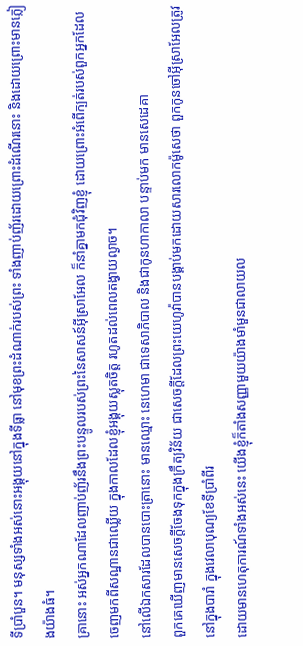ទីប្រាំបួន។ មនុស្សទាំងអស់នោះអង្គុយនៅក្នុងទីធ្លា នៅមុខព្រះដំណាក់របស់ព្រះ ទាំងញាប់ញ័រដោយព្រោះដំណើរនោះ និងដោយព្រោះមានភ្លៀងយ៉ាងធំ។
គ្រានោះ អស់អ្នកណាដែលញាប់ញ័រនឹងព្រះបន្ទូលរបស់ព្រះនៃសាសន៍អ៊ីស្រាអែល ក៏នាំគ្នាមកជុំវិញខ្ញុំ ដោយព្រោះអំពើក្បត់របស់ពួកអ្នកដែលចេញមកពីសណ្ឋានជាឈ្លើយ ក្នុងកាលដែលខ្ញុំអង្គុយស្លុតចិត្ត រហូតដល់ពេលតង្វាយល្ងាច។
នៅលើឯកសារដែលបានបោះត្រានោះ មានឈ្មោះ នេហេមា ជាទេសាភិបាល និងជាកូនហាកាលា បន្ទាប់មក មានសេដេគា
ពួកគេឃើញមានសេចក្ដីចែងទុកក្នុងក្រឹត្យវិន័យ ជាសេចក្ដីដែលព្រះយេហូវ៉ាបានបង្គាប់មកដោយសារលោកម៉ូសេថា ពួកកូនចៅអ៊ីស្រាអែលត្រូវនៅក្នុងបារាំ ក្នុងវេលាបុណ្យខែទីប្រាំពីរ
ដោយមានហេតុការណ៍ទាំងអស់នេះ យើងខ្ញុំក៏តាំងសញ្ញាមួយយ៉ាងមាំមួនជាលាយល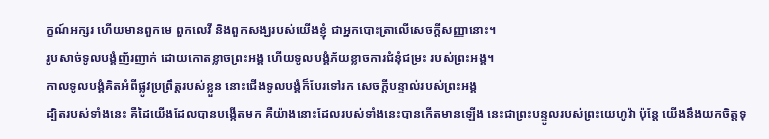ក្ខណ៍អក្សរ ហើយមានពួកមេ ពួកលេវី និងពួកសង្ឃរបស់យើងខ្ញុំ ជាអ្នកបោះត្រាលើសេចក្ដីសញ្ញានោះ។
រូបសាច់ទូលបង្គំញ័រញាក់ ដោយកោតខ្លាចព្រះអង្គ ហើយទូលបង្គំភ័យខ្លាចការជំនុំជម្រះ របស់ព្រះអង្គ។
កាលទូលបង្គំគិតអំពីផ្លូវប្រព្រឹត្តរបស់ខ្លួន នោះជើងទូលបង្គំក៏បែរទៅរក សេចក្ដីបន្ទាល់របស់ព្រះអង្គ
ដ្បិតរបស់ទាំងនេះ គឺដៃយើងដែលបានបង្កើតមក គឺយ៉ាងនោះដែលរបស់ទាំងនេះបានកើតមានឡើង នេះជាព្រះបន្ទូលរបស់ព្រះយេហូវ៉ា ប៉ុន្តែ យើងនឹងយកចិត្តទុ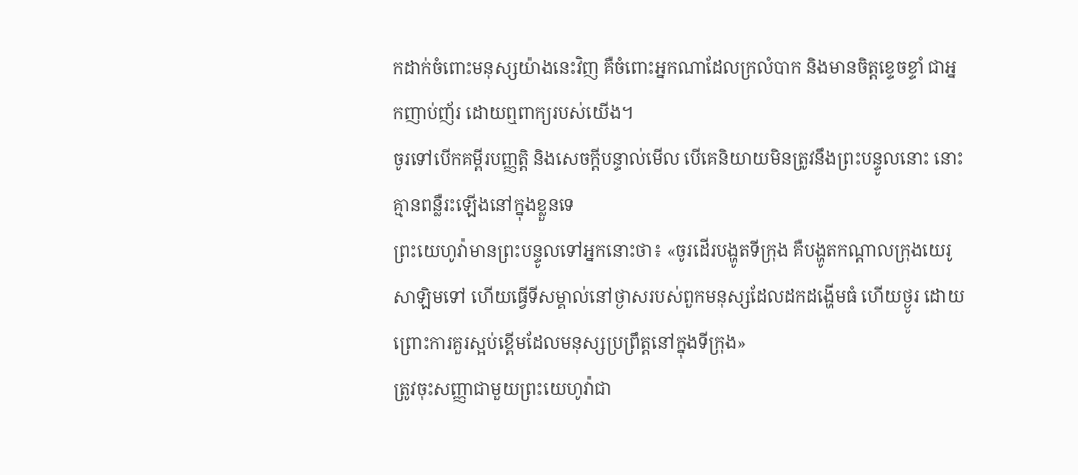កដាក់ចំពោះមនុស្សយ៉ាងនេះវិញ គឺចំពោះអ្នកណាដែលក្រលំបាក និងមានចិត្តខ្ទេចខ្ទាំ ជាអ្នកញាប់ញ័រ ដោយឮពាក្យរបស់យើង។
ចូរទៅបើកគម្ពីរបញ្ញត្តិ និងសេចក្ដីបន្ទាល់មើល បើគេនិយាយមិនត្រូវនឹងព្រះបន្ទូលនោះ នោះគ្មានពន្លឺរះឡើងនៅក្នុងខ្លួនទេ
ព្រះយេហូវ៉ាមានព្រះបន្ទូលទៅអ្នកនោះថា៖ «ចូរដើរបង្ហូតទីក្រុង គឺបង្ហូតកណ្ដាលក្រុងយេរូសាឡិមទៅ ហើយធ្វើទីសម្គាល់នៅថ្ងាសរបស់ពួកមនុស្សដែលដកដង្ហើមធំ ហើយថ្ងូរ ដោយព្រោះការគួរស្អប់ខ្ពើមដែលមនុស្សប្រព្រឹត្តនៅក្នុងទីក្រុង»
ត្រូវចុះសញ្ញាជាមួយព្រះយេហូវ៉ាជា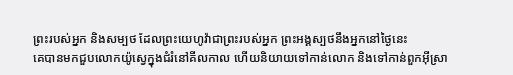ព្រះរបស់អ្នក និងសម្បថ ដែលព្រះយេហូវ៉ាជាព្រះរបស់អ្នក ព្រះអង្គស្បថនឹងអ្នកនៅថ្ងៃនេះ
គេបានមកជួបលោកយ៉ូស្វេក្នុងជំរំនៅគីលកាល ហើយនិយាយទៅកាន់លោក និងទៅកាន់ពួកអ៊ីស្រា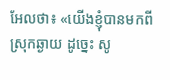អែលថា៖ «យើងខ្ញុំបានមកពីស្រុកឆ្ងាយ ដូច្នេះ សូ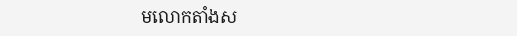មលោកតាំងស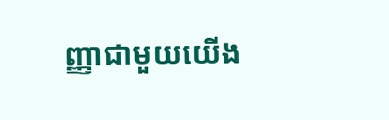ញ្ញាជាមួយយើង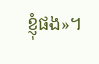ខ្ញុំផង»។